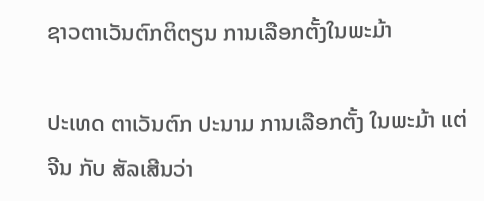ຊາວຕາເວັນຕົກຕິຕຽນ ການເລືອກຕັ້ງໃນພະມ້າ

ປະເທດ ຕາເວັນຕົກ ປະນາມ ການເລືອກຕັ້ງ ໃນພະມ້າ ແຕ່ ຈີນ ກັບ ສັລເສີນວ່າ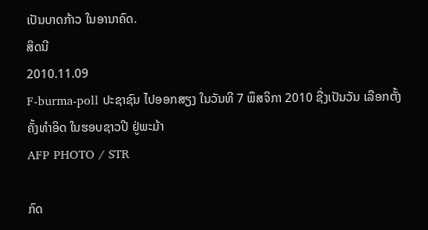ເປັນບາດກ້າວ ໃນອານາຄົດ.
ສິດນີ
2010.11.09
F-burma-poll ປະຊາຊົນ ໄປອອກສຽງ ໃນວັນທີ 7 ພຶສຈິກາ 2010 ຊື່ງເປັນວັນ ເລືອກຕັ້ງ ຄັ້ງທໍາອິດ ໃນຮອບຊາວປີ ຢູ່ພະມ້າ
AFP PHOTO / STR

ກົດ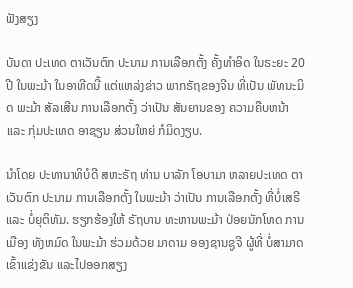ຟັງສຽງ

ບັນດາ ປະເທດ ຕາເວັນຕົກ ປະນາມ ການເລືອກຕັ້ງ ຄັ້ງທຳອິດ ໃນຣະຍະ 20 ປີ ໃນພະມ້າ ໃນອາທີດນີ້ ແຕ່ແຫລ່ງຂ່າວ ພາກຣັຖຂອງຈີນ ທີ່ເປັນ ພັທນະມິດ ພະມ້າ ສັລເສີນ ການເລືອກຕັ້ງ ວ່າເປັນ ສັນຍານຂອງ ຄວາມຄືບຫນ້າ ແລະ ກຸ່ມປະເທດ ອາຊຽນ ສ່ວນໃຫຍ່ ກໍມິດງຽບ.

ນຳໂດຍ ປະທານາທິບໍດີ ສຫະຣັຖ ທ່ານ ບາລັກ ໂອບາມາ ຫລາຍປະເທດ ຕາເວັນຕົກ ປະນາມ ການເລືອກຕັ້ງ ໃນພະມ້າ ວ່າເປັນ ການເລືອກຕັ້ງ ທີ່ບໍ່ເສຣີ ແລະ ບໍ່ຍຸຕິທັມ. ຮຽກຮ້ອງໃຫ້ ຣັຖບານ ທະຫານພະມ້າ ປ່ອຍນັກໂທດ ການເມືອງ ທັງຫມົດ ໃນພະມ້າ ຮ່ວມດ້ວຍ ມາດາມ ອອງຊານຊູຈີ ຜູ້ທີ່ ບໍ່ສາມາດ ເຂົ້າແຂ່ງຂັນ ແລະໄປອອກສຽງ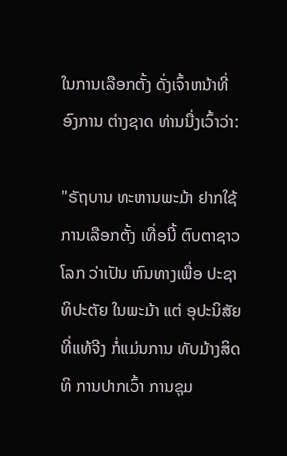ໃນການເລືອກຕັ້ງ ດັ່ງເຈົ້າຫນ້າທີ່ ອົງການ ຕ່າງຊາດ ທ່ານນື່ງເວົ້າວ່າ:

"ຣັຖບານ ທະຫານພະມ້າ ຢາກໃຊ້ ການເລືອກຕັ້ງ ເທື່ອນີ້ ຕົບຕາຊາວໂລກ ວ່າເປັນ ຫົນທາງເພື່ອ ປະຊາທິປະຕັຍ ໃນພະມ້າ ແຕ່ ອຸປະນິສັຍ ທີ່ແທ້ຈີງ ກໍ່ແມ່ນການ ທັບມ້າງສິດທິ ການປາກເວົ້າ ການຊຸມ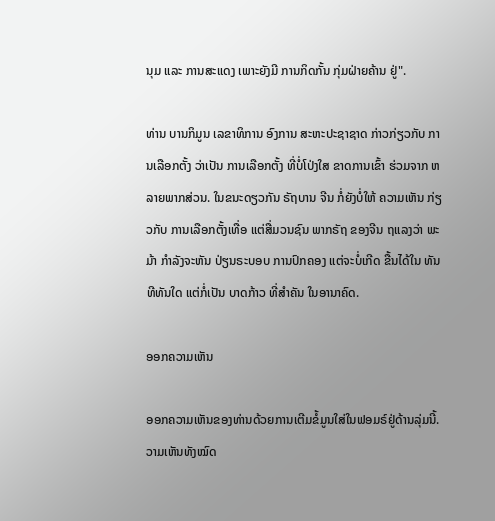ນຸມ ແລະ ການສະແດງ ເພາະຍັງມີ ການກິດກັ້ນ ກຸ່ມຝ່າຍຄ້ານ ຢູ່".

ທ່ານ ບານກິມູນ ເລຂາທິການ ອົງການ ສະຫະປະຊາຊາດ ກ່າວກ່ຽວກັບ ການເລືອກຕັ້ງ ວ່າເປັນ ການເລືອກຕັ້ງ ທີ່ບໍ່ໂປ່ງໃສ ຂາດການເຂົ້າ ຮ່ວມຈາກ ຫລາຍພາກສ່ວນ. ໃນຂນະດຽວກັນ ຣັຖບານ ຈີນ ກໍ່ຍັງບໍ່ໃຫ້ ຄວາມເຫັນ ກ່ຽວກັບ ການເລືອກຕັ້ງເທື່ອ ແຕ່ສື່ມວນຊົນ ພາກຣັຖ ຂອງຈີນ ຖແລງວ່າ ພະມ້າ ກຳລັງຈະຫັນ ປ່ຽນຣະບອບ ການປົກຄອງ ແຕ່ຈະບໍ່ເກີດ ຂື້ນໄດ້ໃນ ທັນທີທັນໃດ ແຕ່ກໍ່ເປັນ ບາດກ້າວ ທີ່ສຳຄັນ ໃນອານາຄົດ.

ອອກຄວາມເຫັນ

ອອກຄວາມເຫັນຂອງທ່ານດ້ວຍການເຕີມຂໍ້ມູນໃສ່ໃນຟອມຣ໌ຢູ່ດ້ານລຸ່ມນີ້. ວາມເຫັນທັງໝົດ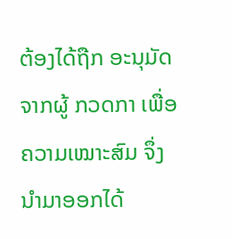ຕ້ອງໄດ້ຖືກ ອະນຸມັດ ຈາກຜູ້ ກວດກາ ເພື່ອຄວາມເໝາະສົມ ຈຶ່ງນໍາມາອອກໄດ້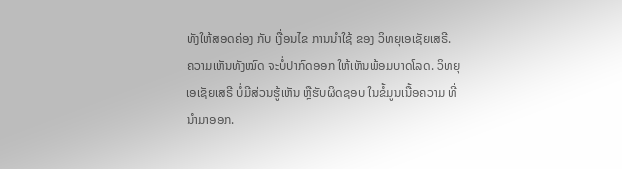ທັງໃຫ້ສອດຄ່ອງ ກັບ ເງື່ອນໄຂ ການນຳໃຊ້ ຂອງ ວິທຍຸເອເຊັຍເສຣີ. ຄວາມເຫັນທັງໝົດ ຈະບໍ່ປາກົດອອກ ໃຫ້ເຫັນພ້ອມບາດໂລດ. ວິທຍຸເອເຊັຍເສຣີ ບໍ່ມີສ່ວນຮູ້ເຫັນ ຫຼືຮັບຜິດຊອບ ໃນຂໍ້ມູນເນື້ອຄວາມ ທີ່ນໍາມາອອກ.